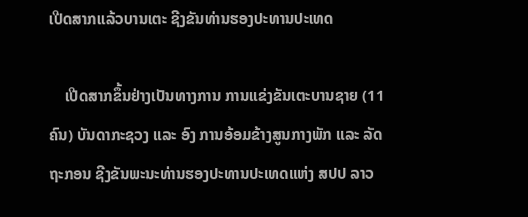ເປີດສາກແລ້ວບານເຕະ ຊີງຂັນທ່ານຮອງປະທານປະເທດ

    ເປີດສາກຂຶ້ນຢ່າງເປັນທາງການ ການແຂ່ງຂັນເຕະບານຊາຍ (11 ຄົນ) ບັນດາກະຊວງ ແລະ ອົງ ການອ້ອມຂ້າງສູນກາງພັກ ແລະ ລັດຖະກອນ ຊີງຂັນພະນະທ່ານຮອງປະທານປະເທດແຫ່ງ ສປປ ລາວ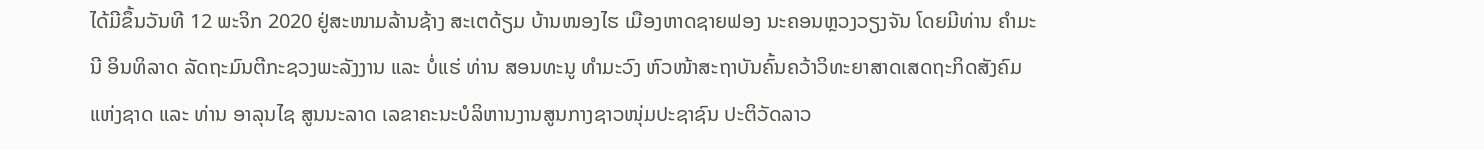ໄດ້ມີຂຶ້ນວັນທີ 12 ພະຈິກ 2020 ຢູ່ສະໜາມລ້ານຊ້າງ ສະເຕດ້ຽມ ບ້ານໜອງໄຮ ເມືອງຫາດຊາຍຟອງ ນະຄອນຫຼວງວຽງຈັນ ໂດຍມີທ່ານ ຄໍາມະນີ ອິນທິລາດ ລັດຖະມົນຕີກະຊວງພະລັງງານ ແລະ ບໍ່ແຮ່ ທ່ານ ສອນທະນູ ທຳມະວົງ ຫົວໜ້າສະຖາບັນຄົ້ນຄວ້າວິທະຍາສາດເສດຖະກິດສັງຄົມແຫ່ງຊາດ ແລະ ທ່ານ ອາລຸນໄຊ ສູນນະລາດ ເລຂາຄະນະບໍລິຫານງານສູນກາງຊາວໜຸ່ມປະຊາຊົນ ປະຕິວັດລາວ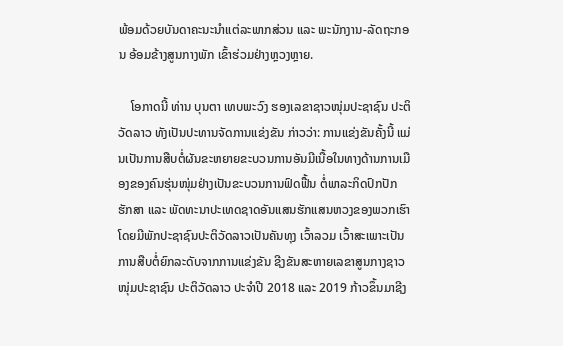ພ້ອມດ້ວຍບັນດາຄະນະນຳແຕ່ລະພາກສ່ວນ ແລະ ພະນັກງານ-ລັດຖະກອນ ອ້ອມຂ້າງສູນກາງພັກ ເຂົ້າຮ່ວມຢ່າງຫຼວງຫຼາຍ.

    ໂອກາດນີ້ ທ່ານ ບຸນຕາ ເທບພະວົງ ຮອງເລຂາຊາວໜຸ່ມປະຊາຊົນ ປະຕິວັດລາວ ທັງເປັນປະທານຈັດການແຂ່ງຂັນ ກ່າວວ່າ: ການແຂ່ງຂັນຄັ້ງນີ້ ແມ່ນເປັນການສືບຕໍ່ຜັນຂະຫຍາຍຂະບວນການອັນມີເນື້ອໃນທາງດ້ານການເມືອງຂອງຄົນຮຸ່ນໜຸ່ມຢ່າງເປັນຂະບວນການຟົດຟື້ນ ຕໍ່ພາລະກິດປົກປັກຮັກສາ ແລະ ພັດທະນາປະເທດຊາດອັນແສນຮັກແສນຫວງຂອງພວກເຮົາ ໂດຍມີພັກປະຊາຊົນປະຕິວັດລາວເປັນຄັນທຸງ ເວົ້າລວມ ເວົ້າສະເພາະເປັນການສືບຕໍ່ຍົກລະດັບຈາກການແຂ່ງຂັນ ຊີງຂັນສະຫາຍເລຂາສູນກາງຊາວໜຸ່ມປະຊາຊົນ ປະຕິວັດລາວ ປະຈຳປີ 2018 ແລະ 2019 ກ້າວຂຶ້ນມາຊີງ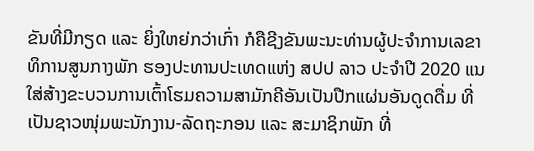ຂັນທີ່ມີກຽດ ແລະ ຍິ່ງໃຫຍ່ກວ່າເກົ່າ ກໍຄືຊີງຂັນພະນະທ່ານຜູ້ປະຈຳການເລຂາທິການສູນກາງພັກ ຮອງປະທານປະເທດແຫ່ງ ສປປ ລາວ ປະຈຳປີ 2020 ແນໃສ່ສ້າງຂະບວນການເຕົ້າໂຮມຄວາມສາມັກຄີອັນເປັນປືກແຜ່ນອັນດູດດື່ມ ທີ່ເປັນຊາວໜຸ່ມພະນັກງານ-ລັດຖະກອນ ແລະ ສະມາຊິກພັກ ທີ່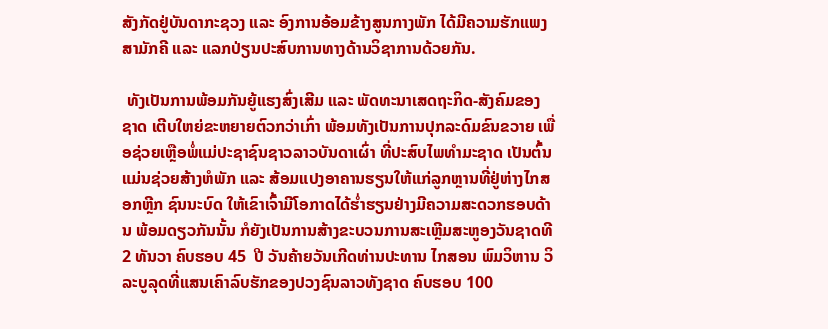ສັງກັດຢູ່ບັນດາກະຊວງ ແລະ ອົງການອ້ອມຂ້າງສູນກາງພັກ ໄດ້ມີຄວາມຮັກແພງສາມັກຄີ ແລະ ແລກປ່ຽນປະສົບການທາງດ້ານວິຊາການດ້ວຍກັນ.

 ທັງເປັນການພ້ອມກັນຍູ້ແຮງສົ່ງເສີມ ແລະ ພັດທະນາເສດຖະກິດ-ສັງຄົມຂອງຊາດ ເຕີບໃຫຍ່ຂະຫຍາຍຕົວກວ່າເກົ່າ ພ້ອມທັງເປັນການປຸກລະດົມຂົນຂວາຍ ເພື່ອຊ່ວຍເຫຼືອພໍ່ແມ່ປະຊາຊົນຊາວລາວບັນດາເຜົ່າ ທີ່ປະສົບໄພທຳມະຊາດ ເປັນຕົ້ນແມ່ນຊ່ວຍສ້າງຫໍພັກ ແລະ ສ້ອມແປງອາຄານຮຽນໃຫ້ແກ່ລູກຫຼານທີ່ຢູ່ຫ່າງໄກສອກຫຼີກ ຊົນນະບົດ ໃຫ້ເຂົາເຈົ້າມີໂອກາດໄດ້ຮໍ່າຮຽນຢ່າງມີຄວາມສະດວກຮອບດ້ານ ພ້ອມດຽວກັນນັ້ນ ກໍຍັງເປັນການສ້າງຂະບວນການສະເຫຼີມສະຫູອງວັນຊາດທີ 2 ທັນວາ ຄົບຮອບ 45  ປີ ວັນຄ້າຍວັນເກີດທ່ານປະທານ ໄກສອນ ພົມວິຫານ ວິລະບູລຸດທີ່ແສນເຄົາລົບຮັກຂອງປວງຊົນລາວທັງຊາດ ຄົບຮອບ 100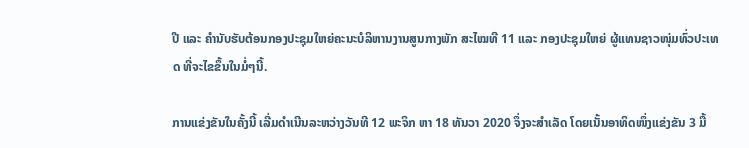ປີ ແລະ ຄຳນັບຮັບຕ້ອນກອງປະຊຸມໃຫຍ່ຄະນະບໍລິຫານງານສູນກາງພັກ ສະໄໝທີ 11 ແລະ ກອງປະຊຸມໃຫຍ່ ຜູ້ແທນຊາວໜຸ່ມທົ່ວປະເທດ ທີ່ຈະໄຂຂຶ້ນໃນມໍ່ໆນີ້.

ການແຂ່ງຂັນໃນຄັ້ງນີ້ ເລີ່ມດຳເນີນລະຫວ່າງວັນທີ 12 ພະຈິກ ຫາ 18 ທັນວາ 2020 ຈຶ່ງຈະສຳເລັດ ໂດຍເນັ້ນອາທິດໜຶ່ງແຂ່ງຂັນ 3 ມື້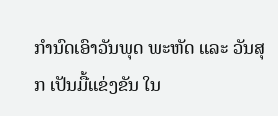ກຳນົດເອົາວັນພຸດ ພະຫັດ ແລະ ວັນສຸກ ເປັນມື້ແຂ່ງຂັນ ໃນ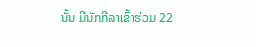ນັ້ນ ມີນັກກີລາເຂົ້າຮ່ວມ 22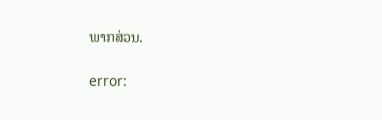ພາກສ່ວນ.

error: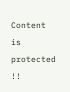Content is protected !!